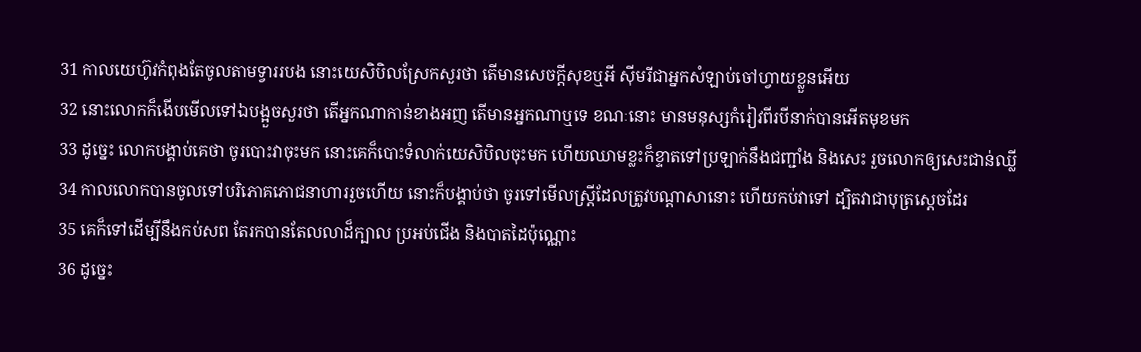31 កាលយេហ៊ូវកំពុងតែចូលតាមទ្វាររបង នោះយេសិបិលស្រែកសួរថា តើមានសេចក្តីសុខឬអី ស៊ីមរីជាអ្នកសំឡាប់ចៅហ្វាយខ្លួនអើយ
32 នោះលោកក៏ងើបមើលទៅឯបង្អួចសួរថា តើអ្នកណាកាន់ខាងអញ តើមានអ្នកណាឬទេ ខណៈនោះ មានមនុស្សកំរៀវពីរបីនាក់បានអើតមុខមក
33 ដូច្នេះ លោកបង្គាប់គេថា ចូរបោះវាចុះមក នោះគេក៏បោះទំលាក់យេសិបិលចុះមក ហើយឈាមខ្លះក៏ខ្ទាតទៅប្រឡាក់នឹងជញ្ជាំង និងសេះ រួចលោកឲ្យសេះជាន់ឈ្លី
34 កាលលោកបានចូលទៅបរិភោគភោជនាហាររួចហើយ នោះក៏បង្គាប់ថា ចូរទៅមើលស្ត្រីដែលត្រូវបណ្តាសានោះ ហើយកប់វាទៅ ដ្បិតវាជាបុត្រស្តេចដែរ
35 គេក៏ទៅដើម្បីនឹងកប់សព តែរកបានតែលលាដ៏ក្បាល ប្រអប់ជើង និងបាតដៃប៉ុណ្ណោះ
36 ដូច្នេះ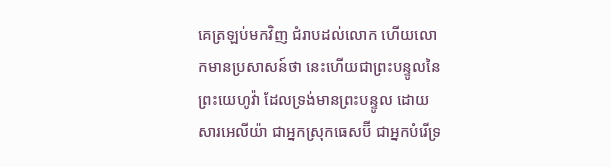គេត្រឡប់មកវិញ ជំរាបដល់លោក ហើយលោកមានប្រសាសន៍ថា នេះហើយជាព្រះបន្ទូលនៃព្រះយេហូវ៉ា ដែលទ្រង់មានព្រះបន្ទូល ដោយសារអេលីយ៉ា ជាអ្នកស្រុកធេសប៊ី ជាអ្នកបំរើទ្រ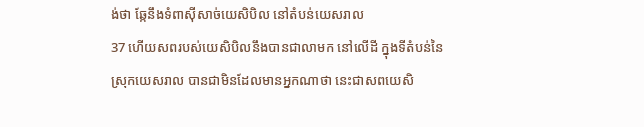ង់ថា ឆ្កែនឹងទំពាស៊ីសាច់យេសិបិល នៅតំបន់យេសរាល
37 ហើយសពរបស់យេសិបិលនឹងបានជាលាមក នៅលើដី ក្នុងទីតំបន់នៃស្រុកយេសរាល បានជាមិនដែលមានអ្នកណាថា នេះជាសពយេសិ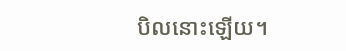បិលនោះឡើយ។